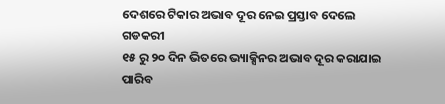ଦେଶରେ ଟିକାର ଅଭାବ ଦୂର ନେଇ ପ୍ରସ୍ତାବ ଦେଲେ ଗଡକରୀ
୧୫ ରୁ ୨୦ ଦିନ ଭିତରେ ଭ୍ୟାକ୍ସିନର ଅଭାବ ଦୂର କରାଯାଇ ପାରିବ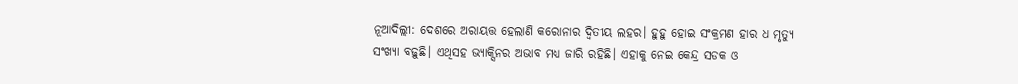ନୂଆଦିଲ୍ଲୀ: ଦେଶରେ ଅରାୟତ୍ତ ହେଲାଣି କରୋନାର ଦ୍ୱିତୀୟ ଲହର। ହୁହୁ ହୋଇ ସଂକ୍ରମଣ ହାର ଧ ମୃତ୍ୟୁ ସଂଖ୍ୟା ବଢ଼ୁଛି। ଏଥିସହ ଭ୍ୟାକ୍ସିନର ଅଭାବ ମଧ୍ୟ ଜାରି ରହିଛି। ଏହାକୁ ନେଇ କେନ୍ଦ୍ର ସଡକ ଓ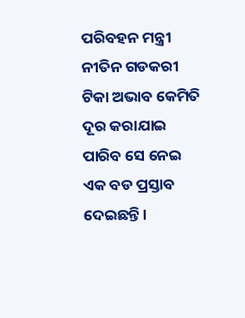ପରିବହନ ମନ୍ତ୍ରୀ ନୀତିନ ଗଡକରୀ ଟିକା ଅଭାବ କେମିତି ଦୂର କରାଯାଇ ପାରିବ ସେ ନେଇ ଏକ ବଡ ପ୍ରସ୍ତାବ ଦେଇଛନ୍ତି।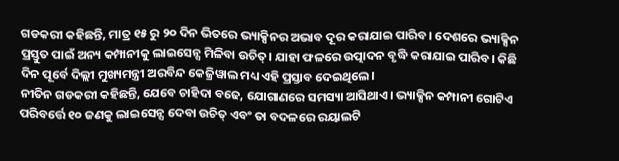ଗଡକରୀ କହିଛନ୍ତି, ମାତ୍ର ୧୫ ରୁ ୨୦ ଦିନ ଭିତରେ ଭ୍ୟାକ୍ସିନର ଅଭାବ ଦୂର କରାଯାଇ ପାରିବ। ଦେଶରେ ଭ୍ୟାକ୍ସିନ ପ୍ରସ୍ତୁତ ପାଇଁ ଅନ୍ୟ କମ୍ପାନୀକୁ ଲାଇସେନ୍ସ ମିଳିବା ଉଚିତ୍। ଯାହା ଫଳରେ ଉତ୍ପାଦନ ବୃଦ୍ଧି କରାଯାଇ ପାରିବ। କିଛି ଦିନ ପୂର୍ବେ ଦିଲ୍ଲୀ ମୁଖ୍ୟମନ୍ତ୍ରୀ ଅରବିନ୍ଦ କେଜ୍ରିୱାଲ ମଧ୍ୟ ଏହି ପ୍ରସ୍ତାବ ଦେଇଥିଲେ।
ନୀତିନ ଗଡକରୀ କହିଛନ୍ତି, ଯେବେ ଚାହିଦା ବଢେ, ଯୋଗାଣରେ ସମସ୍ୟା ଆସିଥାଏ। ଭ୍ୟାକ୍ସିନ କମ୍ପାନୀ ଗୋଟିଏ ପରିବର୍ତ୍ତେ ୧୦ ଜଣକୁ ଲାଇସେନ୍ସ ଦେବା ଉଚିତ୍ ଏବଂ ତା ବଦଳରେ ରୟାଲଟି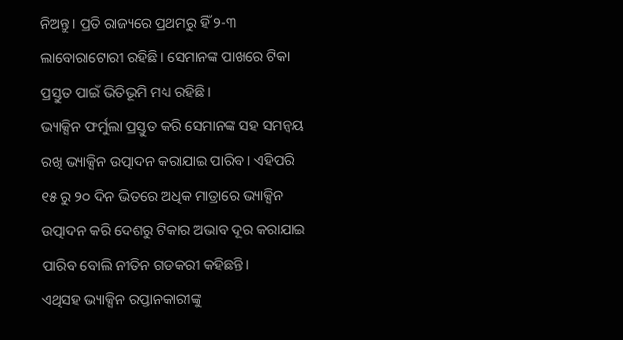ନିଅନ୍ତୁ। ପ୍ରତି ରାଜ୍ୟରେ ପ୍ରଥମରୁ ହିଁ ୨-୩ ଲାବୋରାଟୋରୀ ରହିଛି। ସେମାନଙ୍କ ପାଖରେ ଟିକା ପ୍ରସ୍ତୁତ ପାଇଁ ଭିତିଭୂମି ମଧ୍ୟ ରହିଛି।
ଭ୍ୟାକ୍ସିନ ଫର୍ମୁଲା ପ୍ରସ୍ତୁତ କରି ସେମାନଙ୍କ ସହ ସମନ୍ୱୟ ରଖି ଭ୍ୟାକ୍ସିନ ଉତ୍ପାଦନ କରାଯାଇ ପାରିବ। ଏହିପରି ୧୫ ରୁ ୨୦ ଦିନ ଭିତରେ ଅଧିକ ମାତ୍ରାରେ ଭ୍ୟାକ୍ସିନ ଉତ୍ପାଦନ କରି ଦେଶରୁ ଟିକାର ଅଭାବ ଦୂର କରାଯାଇ ପାରିବ ବୋଲି ନୀତିନ ଗଡକରୀ କହିଛନ୍ତି।
ଏଥିସହ ଭ୍ୟାକ୍ସିନ ରପ୍ତାନକାରୀଙ୍କୁ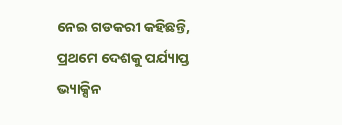ନେଇ ଗଡକରୀ କହିଛନ୍ତି, ପ୍ରଥମେ ଦେଶକୁ ପର୍ଯ୍ୟାପ୍ତ ଭ୍ୟାକ୍ସିନ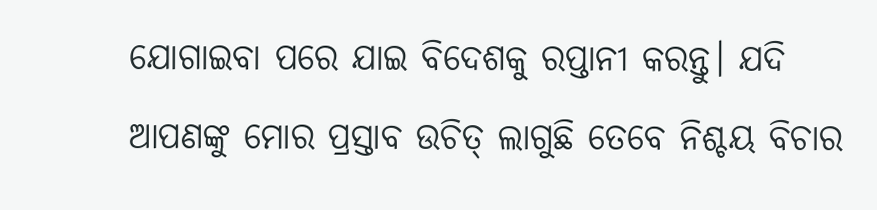ଯୋଗାଇବା ପରେ ଯାଇ ବିଦେଶକୁ ରପ୍ତାନୀ କରନ୍ତୁ। ଯଦି ଆପଣଙ୍କୁ ମୋର ପ୍ରସ୍ତାବ ଉଚିତ୍ ଲାଗୁଛି ତେବେ ନିଶ୍ଚୟ ବିଚାର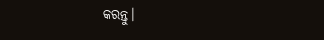କରନ୍ତୁ।